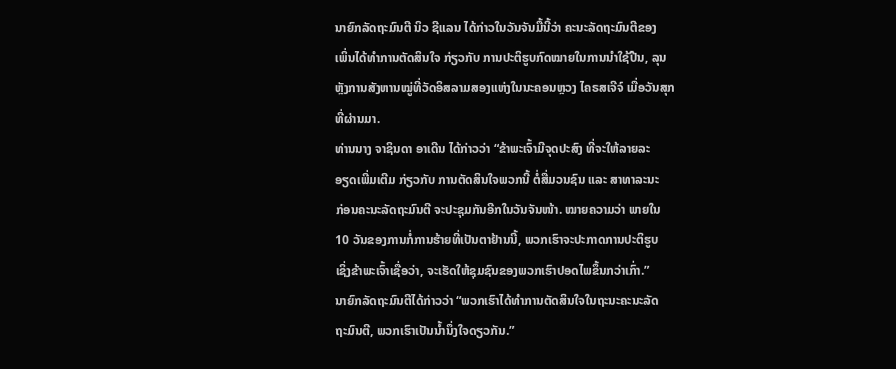ນາຍົກລັດຖະມົນຕີ ນິວ ຊີແລນ ໄດ້ກ່າວໃນວັນຈັນມື້ນີ້ວ່າ ຄະນະລັດຖະມົນຕີຂອງ
ເພິ່ນໄດ້ທຳການຕັດສິນໃຈ ກ່ຽວກັບ ການປະຕິຮູບກົດໝາຍໃນການນຳໃຊ້ປືນ, ລຸນ
ຫຼັງການສັງຫານໝູ່ທີ່ວັດອິສລາມສອງແຫ່ງໃນນະຄອນຫຼວງ ໄຄຣສເຈີຈ໌ ເມື່ອວັນສຸກ
ທີ່ຜ່ານມາ.
ທ່ານນາງ ຈາຊິນດາ ອາເດີນ ໄດ້ກ່າວວ່າ “ຂ້າພະເຈົ້າມີຈຸດປະສົງ ທີ່ຈະໃຫ້ລາຍລະ
ອຽດເພີ່ມເຕີມ ກ່ຽວກັບ ການຕັດສິນໃຈພວກນີ້ ຕໍ່ສື່ມວນຊົນ ແລະ ສາທາລະນະ
ກ່ອນຄະນະລັດຖະມົນຕີ ຈະປະຊຸມກັນອີກໃນວັນຈັນໜ້າ. ໝາຍຄວາມວ່າ ພາຍໃນ
10 ວັນຂອງການກໍ່ການຮ້າຍທີ່ເປັນຕາຢ້ານນີ້, ພວກເຮົາຈະປະກາດການປະຕິຮູບ
ເຊິ່ງຂ້າພະເຈົ້າເຊື່ອວ່າ, ຈະເຮັດໃຫ້ຊຸມຊົນຂອງພວກເຮົາປອດໄພຂຶ້ນກວ່າເກົ່າ.”
ນາຍົກລັດຖະມົນຕີໄດ້ກ່າວວ່າ “ພວກເຮົາໄດ້ທຳການຕັດສິນໃຈໃນຖະນະຄະນະລັດ
ຖະມົນຕີ, ພວກເຮົາເປັນນໍ້ານຶ່ງໃຈດຽວກັນ.”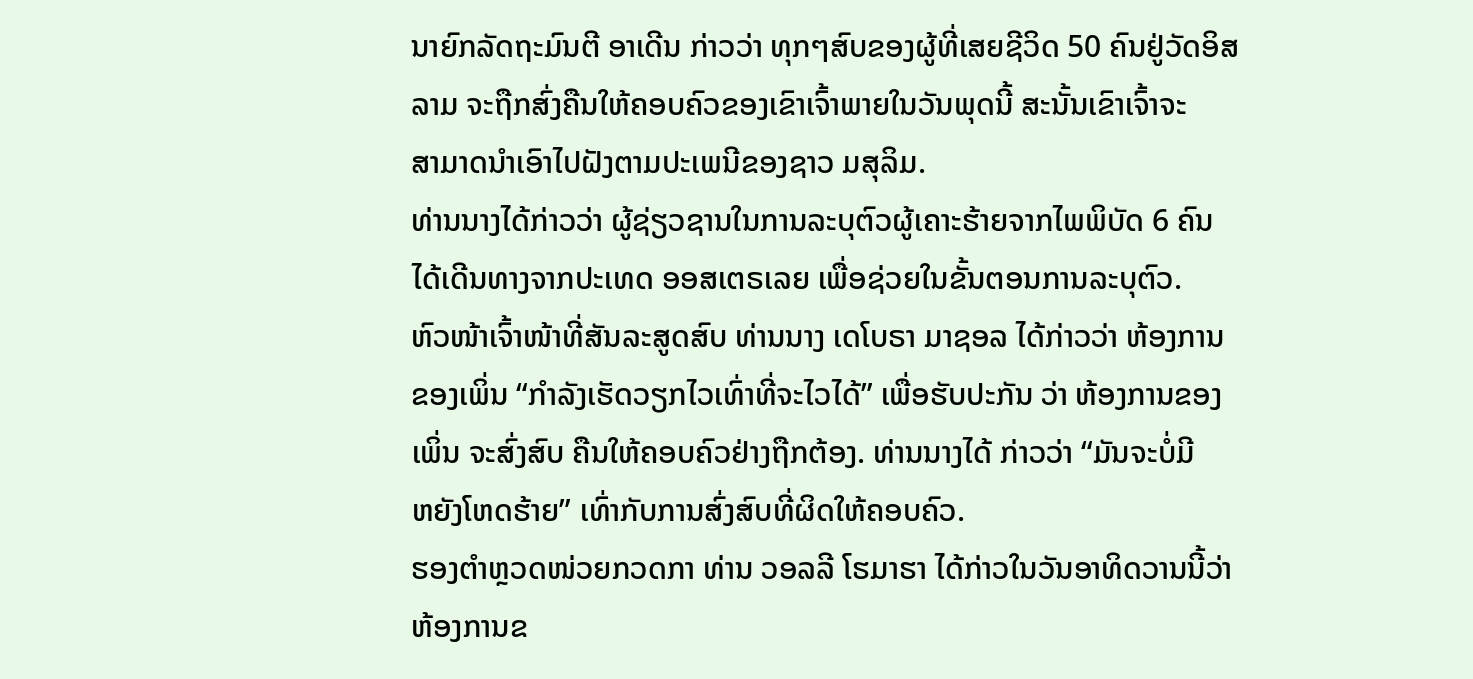ນາຍົກລັດຖະມົນຕີ ອາເດີນ ກ່າວວ່າ ທຸກໆສົບຂອງຜູ້ທີ່ເສຍຊີວິດ 50 ຄົນຢູ່ວັດອິສ
ລາມ ຈະຖືກສົ່ງຄືນໃຫ້ຄອບຄົວຂອງເຂົາເຈົ້າພາຍໃນວັນພຸດນີ້ ສະນັ້ນເຂົາເຈົ້າຈະ
ສາມາດນຳເອົາໄປຝັງຕາມປະເພນີຂອງຊາວ ມສຸລິມ.
ທ່ານນາງໄດ້ກ່າວວ່າ ຜູ້ຊ່ຽວຊານໃນການລະບຸຕົວຜູ້ເຄາະຮ້າຍຈາກໄພພິບັດ 6 ຄົນ
ໄດ້ເດີນທາງຈາກປະເທດ ອອສເຕຣເລຍ ເພື່ອຊ່ວຍໃນຂັ້ນຕອນການລະບຸຕົວ.
ຫົວໜ້າເຈົ້າໜ້າທີ່ສັນລະສູດສົບ ທ່ານນາງ ເດໂບຣາ ມາຊອລ ໄດ້ກ່າວວ່າ ຫ້ອງການ
ຂອງເພິ່ນ “ກຳລັງເຮັດວຽກໄວເທົ່າທີ່ຈະໄວໄດ້” ເພື່ອຮັບປະກັນ ວ່າ ຫ້ອງການຂອງ
ເພິ່ນ ຈະສົ່ງສົບ ຄືນໃຫ້ຄອບຄົວຢ່າງຖືກຕ້ອງ. ທ່ານນາງໄດ້ ກ່າວວ່າ “ມັນຈະບໍ່ມີ
ຫຍັງໂຫດຮ້າຍ” ເທົ່າກັບການສົ່ງສົບທີ່ຜິດໃຫ້ຄອບຄົວ.
ຮອງຕຳຫຼວດໜ່ວຍກວດກາ ທ່ານ ວອລລີ ໂຮມາຮາ ໄດ້ກ່າວໃນວັນອາທິດວານນີ້ວ່າ
ຫ້ອງການຂ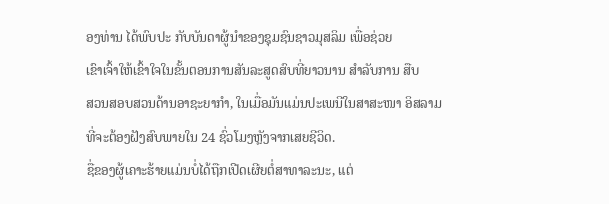ອງທ່ານ ໄດ້ພົບປະ ກັບບັນດາຜູ້ນຳຂອງຊຸມຊົນຊາວມຸສລິມ ເພື່ອຊ່ວຍ
ເຂົາເຈົ້າໃຫ້ເຂົ້າໃຈໃນຂັ້ນຕອນການສັນລະສູດສົບທີ່ຍາວນານ ສຳລັບການ ສືບ
ສວນສອບສວນດ້ານອາຊະຍາກຳ, ໃນເມື່ອມັນແມ່ນປະເພນີໃນສາສະໜາ ອິສລາມ
ທີ່ຈະຕ້ອງຝັງສົບພາຍໃນ 24 ຊົ່ວໂມງຫຼັງຈາກເສຍຊີວິດ.
ຊື່ຂອງຜູ້ເຄາະຮ້າຍແມ່ນບໍ່ໄດ້ຖືກເປີດເຜີຍຕໍ່ສາທາລະນະ, ແຕ່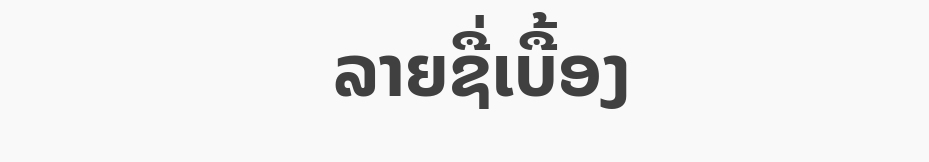ລາຍຊື່ເບື້ອງ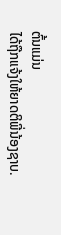ຕົ້ນແມ່ນ
ໄດ້ຖືກແຈ້ງໃຫ້ຍາດຕິພີ່ນ້ອງຊາບ.